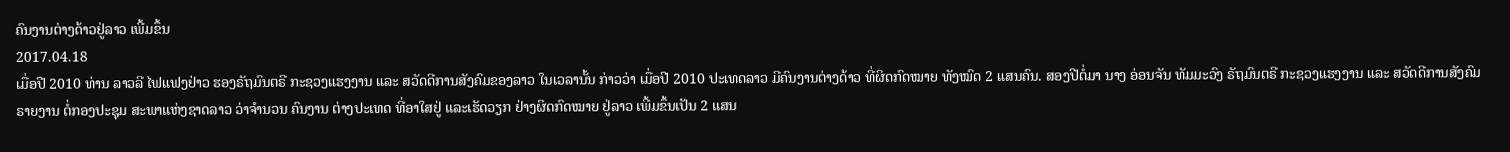ຄົນງານຕ່າງດ້າວຢູ່ລາວ ເພີ້ມຂຶ້ນ
2017.04.18
ເມື່ອປີ 2010 ທ່ານ ລາວລີ ໄຟແຟງຢ່າວ ຮອງຣັຖມົນຕຣີ ກະຊວງແຮງງານ ແລະ ສວັດດີການສັງຄົມຂອງລາວ ໃນເວລານັ້ນ ກ່າວວ່າ ເມື່ອປີ 2010 ປະເທດລາວ ມີຄົນງານຕ່າງດ້າວ ທີ່ຜິດກົດໝາຍ ທັງໝົດ 2 ແສນຄົນ. ສອງປີຕໍ່ມາ ນາງ ອ່ອນຈັນ ທັມມະວົງ ຣັຖມົນຕຣີ ກະຊວງແຮງງານ ແລະ ສວັດດີການສັງຄົມ ຣາຍງານ ຕໍ່ກອງປະຊຸມ ສະພາແຫ່ງຊາດລາວ ວ່າຈຳນວນ ຄົນງານ ຕ່າງປະເທດ ທີ່ອາໃສຢູ່ ແລະເຮັດວຽກ ຢ່າງຜິດກົດໝາຍ ຢູ່ລາວ ເພີ້ມຂຶ້ນເປັນ 2 ແສນ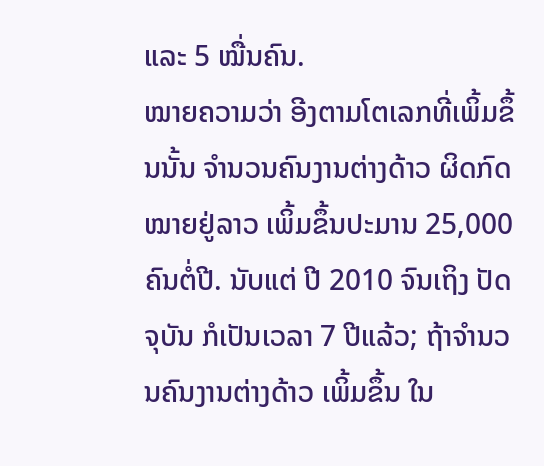ແລະ 5 ໝື່ນຄົນ.
ໝາຍຄວາມວ່າ ອີງຕາມໂຕເລກທີ່ເພິ້ມຂຶ້ນນັ້ນ ຈຳນວນຄົນງານຕ່າງດ້າວ ຜິດກົດໝາຍຢູ່ລາວ ເພິ້ມຂຶ້ນປະມານ 25,000 ຄົນຕໍ່ປີ. ນັບແຕ່ ປີ 2010 ຈົນເຖິງ ປັດຈຸບັນ ກໍເປັນເວລາ 7 ປີແລ້ວ; ຖ້າຈຳນວນຄົນງານຕ່າງດ້າວ ເພິ້ມຂຶ້ນ ໃນ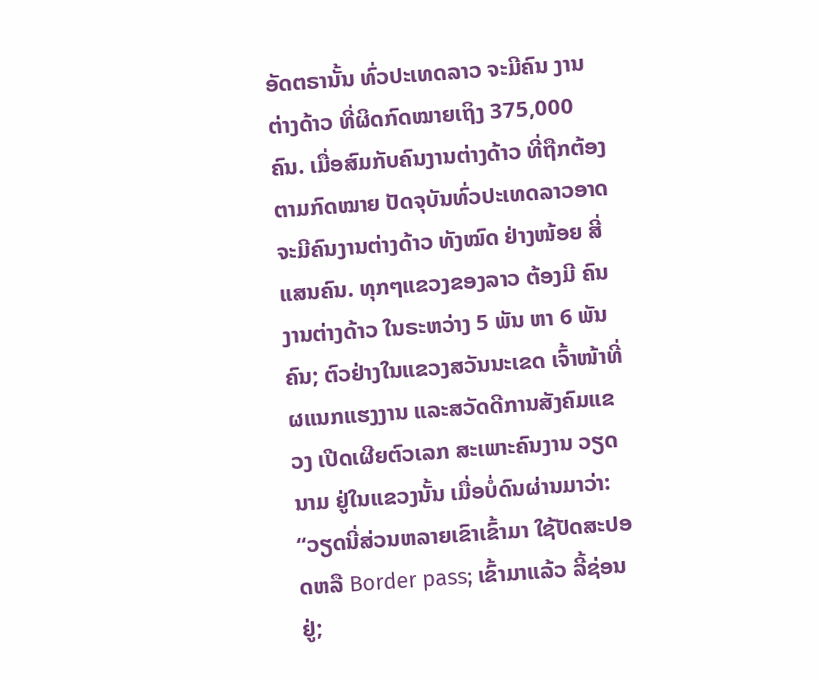ອັດຕຣານັ້ນ ທົ່ວປະເທດລາວ ຈະມີຄົນ ງານຕ່າງດ້າວ ທີ່ຜິດກົດໝາຍເຖິງ 375,000 ຄົນ. ເມື່ອສົມກັບຄົນງານຕ່າງດ້າວ ທີ່ຖືກຕ້ອງຕາມກົດໝາຍ ປັດຈຸບັນທົ່ວປະເທດລາວອາດ ຈະມີຄົນງານຕ່າງດ້າວ ທັງໝົດ ຢ່າງໜ້ອຍ ສີ່ແສນຄົນ. ທຸກໆແຂວງຂອງລາວ ຕ້ອງມີ ຄົນງານຕ່າງດ້າວ ໃນຣະຫວ່າງ 5 ພັນ ຫາ 6 ພັນຄົນ; ຕົວຢ່າງໃນແຂວງສວັນນະເຂດ ເຈົ້າໜ້າທີ່ ຜແນກແຮງງານ ແລະສວັດດີການສັງຄົມແຂວງ ເປີດເຜີຍຕົວເລກ ສະເພາະຄົນງານ ວຽດນາມ ຢູ່ໃນແຂວງນັ້ນ ເມື່ອບໍ່ດົນຜ່ານມາວ່າ:
“ວຽດນີ່ສ່ວນຫລາຍເຂົາເຂົ້າມາ ໃຊ້ປັດສະປອດຫລື Border pass; ເຂົ້າມາແລ້ວ ລີ້ຊ່ອນຢູ່;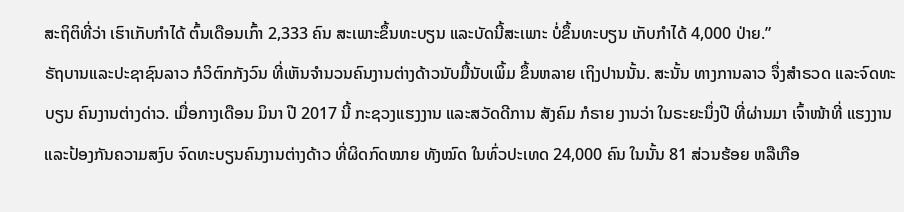ສະຖິຕິທີ່ວ່າ ເຮົາເກັບກຳໄດ້ ຕົ້ນເດືອນເກົ້າ 2,333 ຄົນ ສະເພາະຂຶ້ນທະບຽນ ແລະບັດນີ້ສະເພາະ ບໍ່ຂຶ້ນທະບຽນ ເກັບກຳໄດ້ 4,000 ປ່າຍ.”
ຣັຖບານແລະປະຊາຊົນລາວ ກໍວິຕົກກັງວົນ ທີ່ເຫັນຈຳນວນຄົນງານຕ່າງດ້າວນັບມື້ນັບເພິ້ມ ຂຶ້ນຫລາຍ ເຖິງປານນັ້ນ. ສະນັ້ນ ທາງການລາວ ຈຶ່ງສຳຣວດ ແລະຈົດທະບຽນ ຄົນງານຕ່າງດ່າວ. ເມື່ອກາງເດືອນ ມິນາ ປີ 2017 ນີ້ ກະຊວງແຮງງານ ແລະສວັດດີການ ສັງຄົມ ກໍຣາຍ ງານວ່າ ໃນຣະຍະນຶ່ງປີ ທີ່ຜ່ານມາ ເຈົ້າໜ້າທີ່ ແຮງງານ ແລະປ້ອງກັນຄວາມສງົບ ຈົດທະບຽນຄົນງານຕ່າງດ້າວ ທີ່ຜິດກົດໝາຍ ທັງໝົດ ໃນທົ່ວປະເທດ 24,000 ຄົນ ໃນນັ້ນ 81 ສ່ວນຮ້ອຍ ຫລືເກືອ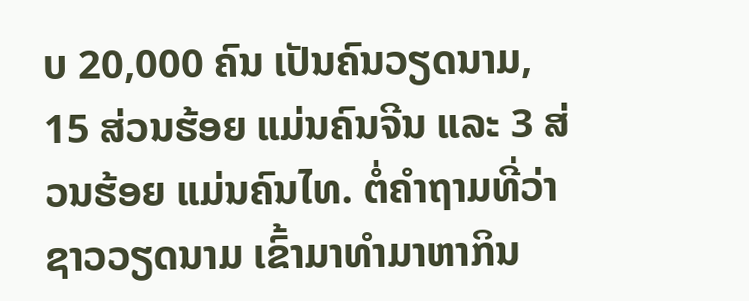ບ 20,000 ຄົນ ເປັນຄົນວຽດນາມ, 15 ສ່ວນຮ້ອຍ ແມ່ນຄົນຈີນ ແລະ 3 ສ່ວນຮ້ອຍ ແມ່ນຄົນໄທ. ຕໍ່ຄຳຖາມທີ່ວ່າ ຊາວວຽດນາມ ເຂົ້າມາທຳມາຫາກິນ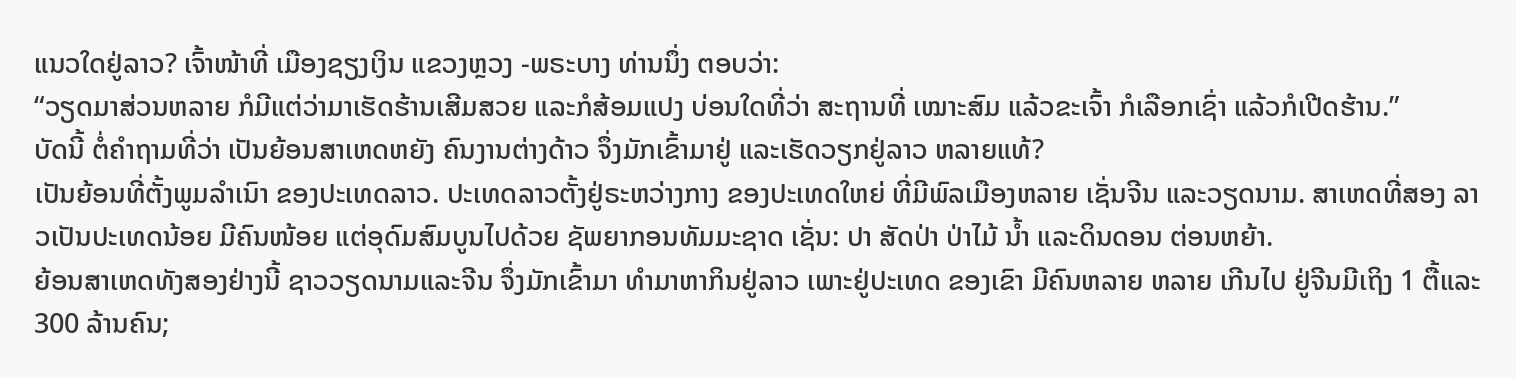ແນວໃດຢູ່ລາວ? ເຈົ້າໜ້າທີ່ ເມືອງຊຽງເງິນ ແຂວງຫຼວງ -ພຣະບາງ ທ່ານນຶ່ງ ຕອບວ່າ:
“ວຽດມາສ່ວນຫລາຍ ກໍມີແຕ່ວ່າມາເຮັດຮ້ານເສີມສວຍ ແລະກໍສ້ອມແປງ ບ່ອນໃດທີ່ວ່າ ສະຖານທີ່ ເໝາະສົມ ແລ້ວຂະເຈົ້າ ກໍເລືອກເຊົ່າ ແລ້ວກໍເປີດຮ້ານ.”
ບັດນີ້ ຕໍ່ຄຳຖາມທີ່ວ່າ ເປັນຍ້ອນສາເຫດຫຍັງ ຄົນງານຕ່າງດ້າວ ຈຶ່ງມັກເຂົ້າມາຢູ່ ແລະເຮັດວຽກຢູ່ລາວ ຫລາຍແທ້?
ເປັນຍ້ອນທີ່ຕັ້ງພູມລຳເນົາ ຂອງປະເທດລາວ. ປະເທດລາວຕັ້ງຢູ່ຣະຫວ່າງກາງ ຂອງປະເທດໃຫຍ່ ທີ່ມີພົລເມືອງຫລາຍ ເຊັ່ນຈີນ ແລະວຽດນາມ. ສາເຫດທີ່ສອງ ລາວເປັນປະເທດນ້ອຍ ມີຄົນໜ້ອຍ ແຕ່ອຸດົມສົມບູນໄປດ້ວຍ ຊັພຍາກອນທັມມະຊາດ ເຊັ່ນ: ປາ ສັດປ່າ ປ່າໄມ້ ນ້ຳ ແລະດິນດອນ ຕ່ອນຫຍ້າ.
ຍ້ອນສາເຫດທັງສອງຢ່າງນີ້ ຊາວວຽດນາມແລະຈີນ ຈຶ່ງມັກເຂົ້າມາ ທຳມາຫາກິນຢູ່ລາວ ເພາະຢູ່ປະເທດ ຂອງເຂົາ ມີຄົນຫລາຍ ຫລາຍ ເກີນໄປ ຢູ່ຈີນມີເຖິງ 1 ຕື້ແລະ 300 ລ້ານຄົນ;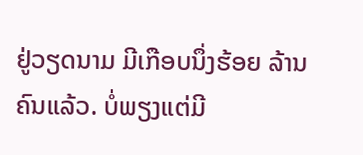ຢູ່ວຽດນາມ ມີເກືອບນຶ່ງຮ້ອຍ ລ້ານຄົນແລ້ວ. ບໍ່ພຽງແຕ່ມີ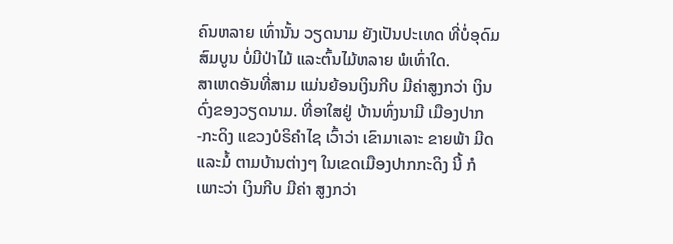ຄົນຫລາຍ ເທົ່ານັ້ນ ວຽດນາມ ຍັງເປັນປະເທດ ທີ່ບໍ່ອຸດົມສົມບູນ ບໍ່ມີປ່າໄມ້ ແລະຕົ້ນໄມ້ຫລາຍ ພໍເທົ່າໃດ.
ສາເຫດອັນທີ່ສາມ ແມ່ນຍ້ອນເງິນກີບ ມີຄ່າສູງກວ່າ ເງິນດົ່ງຂອງວຽດນາມ. ທີ່ອາໃສຢູ່ ບ້ານທົ່ງນາມີ ເມືອງປາກ -ກະດິງ ແຂວງບໍຣິຄຳໄຊ ເວົ້າວ່າ ເຂົາມາເລາະ ຂາຍພ້າ ມີດແລະມໍ້ ຕາມບ້ານຕ່າງໆ ໃນເຂດເມືອງປາກກະດິງ ນີ້ ກໍເພາະວ່າ ເງິນກີບ ມີຄ່າ ສູງກວ່າ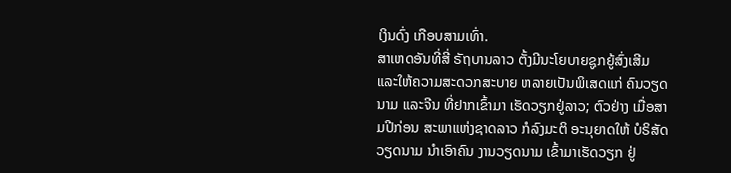ເງິນດົ່ງ ເກືອບສາມເທົ່າ.
ສາເຫດອັນທີ່ສີ່ ຣັຖບານລາວ ຕັ້ງມີນະໂຍບາຍຊູກຍູ້ສົ່ງເສີມ ແລະໃຫ້ຄວາມສະດວກສະບາຍ ຫລາຍເປັນພິເສດແກ່ ຄົນວຽດນາມ ແລະຈີນ ທີ່ຢາກເຂົ້າມາ ເຮັດວຽກຢູ່ລາວ; ຕົວຢ່າງ ເມື່ອສາມປີກ່ອນ ສະພາແຫ່ງຊາດລາວ ກໍລົງມະຕິ ອະນຸຍາດໃຫ້ ບໍຣິສັດວຽດນາມ ນຳເອົາຄົນ ງານວຽດນາມ ເຂົ້າມາເຮັດວຽກ ຢູ່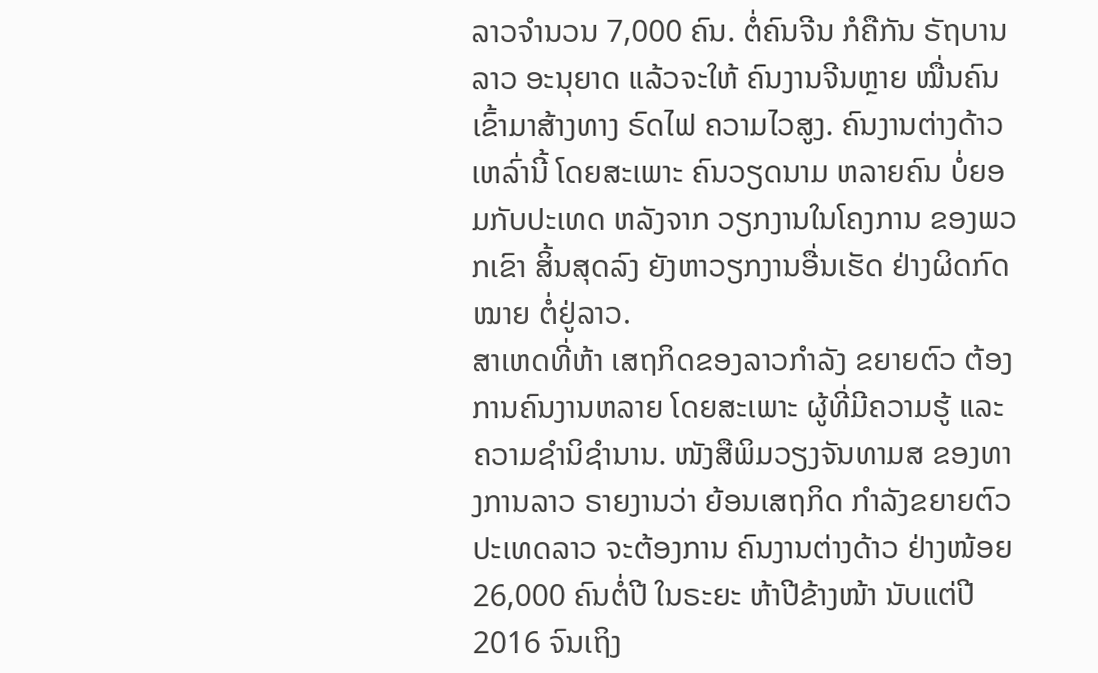ລາວຈຳນວນ 7,000 ຄົນ. ຕໍ່ຄົນຈີນ ກໍຄືກັນ ຣັຖບານລາວ ອະນຸຍາດ ແລ້ວຈະໃຫ້ ຄົນງານຈີນຫຼາຍ ໝື່ນຄົນ ເຂົ້າມາສ້າງທາງ ຣົດໄຟ ຄວາມໄວສູງ. ຄົນງານຕ່າງດ້າວ ເຫລົ່ານີ້ ໂດຍສະເພາະ ຄົນວຽດນາມ ຫລາຍຄົນ ບໍ່ຍອມກັບປະເທດ ຫລັງຈາກ ວຽກງານໃນໂຄງການ ຂອງພວກເຂົາ ສິ້ນສຸດລົງ ຍັງຫາວຽກງານອື່ນເຮັດ ຢ່າງຜິດກົດໝາຍ ຕໍ່ຢູ່ລາວ.
ສາເຫດທີ່ຫ້າ ເສຖກິດຂອງລາວກຳລັງ ຂຍາຍຕົວ ຕ້ອງການຄົນງານຫລາຍ ໂດຍສະເພາະ ຜູ້ທີ່ມີຄວາມຮູ້ ແລະຄວາມຊຳນິຊຳນານ. ໜັງສືພິມວຽງຈັນທາມສ ຂອງທາງການລາວ ຣາຍງານວ່າ ຍ້ອນເສຖກິດ ກຳລັງຂຍາຍຕົວ ປະເທດລາວ ຈະຕ້ອງການ ຄົນງານຕ່າງດ້າວ ຢ່າງໜ້ອຍ 26,000 ຄົນຕໍ່ປີ ໃນຣະຍະ ຫ້າປີຂ້າງໜ້າ ນັບແຕ່ປີ 2016 ຈົນເຖິງ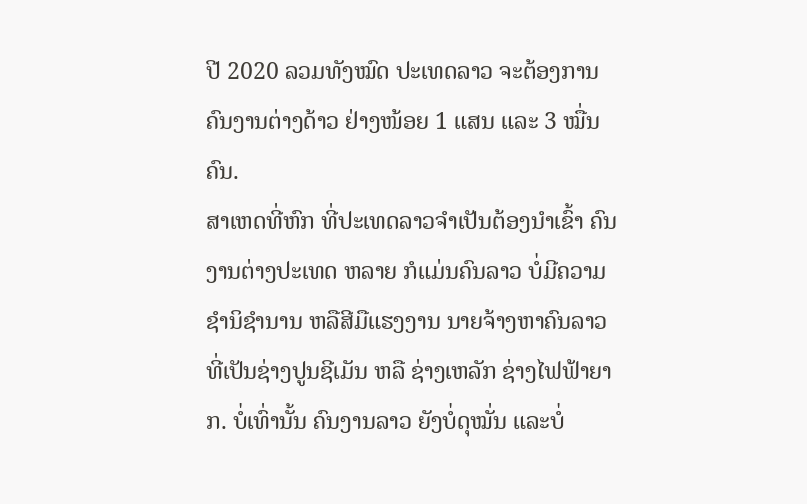ປີ 2020 ລວມທັງໝົດ ປະເທດລາວ ຈະຕ້ອງການ ຄົນງານຕ່າງດ້າວ ຢ່າງໜ້ອຍ 1 ແສນ ແລະ 3 ໝື່ນຄົນ.
ສາເຫດທີ່ຫົກ ທີ່ປະເທດລາວຈຳເປັນຕ້ອງນຳເຂົ້າ ຄົນງານຕ່າງປະເທດ ຫລາຍ ກໍແມ່ນຄົນລາວ ບໍ່ມີຄວາມ ຊຳນິຊຳນານ ຫລືສີມືແຮງງານ ນາຍຈ້າງຫາຄົນລາວ ທີ່ເປັນຊ່າງປູນຊີເມັນ ຫລື ຊ່າງເຫລັກ ຊ່າງໄຟຟ້າຍາກ. ບໍ່ເທົ່ານັ້ນ ຄົນງານລາວ ຍັງບໍ່ດຸໝັ່ນ ແລະບໍ່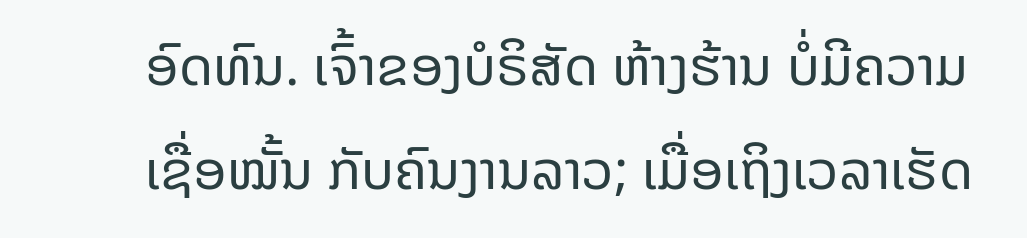ອົດທົນ. ເຈົ້າຂອງບໍຣິສັດ ຫ້າງຮ້ານ ບໍ່ມີຄວາມເຊື່ອໝັ້ນ ກັບຄົນງານລາວ; ເມື່ອເຖິງເວລາເຮັດ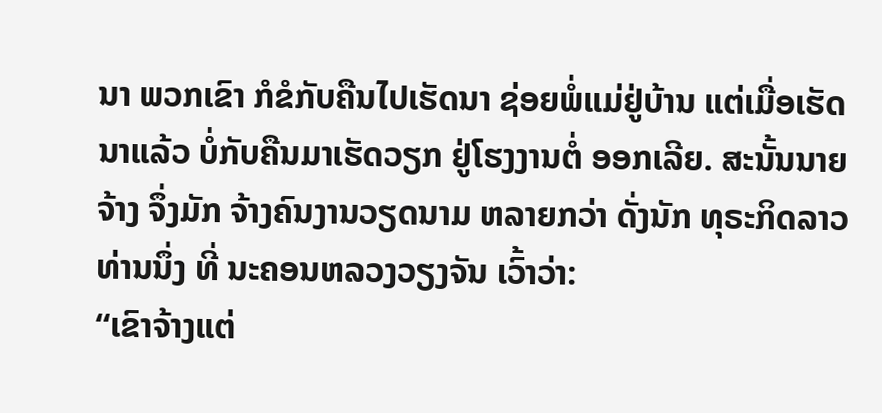ນາ ພວກເຂົາ ກໍຂໍກັບຄືນໄປເຮັດນາ ຊ່ອຍພໍ່ແມ່ຢູ່ບ້ານ ແຕ່ເມື່ອເຮັດນາແລ້ວ ບໍ່ກັບຄືນມາເຮັດວຽກ ຢູ່ໂຮງງານຕໍ່ ອອກເລີຍ. ສະນັ້ນນາຍຈ້າງ ຈຶ່ງມັກ ຈ້າງຄົນງານວຽດນາມ ຫລາຍກວ່າ ດັ່ງນັກ ທຸຣະກິດລາວ ທ່ານນຶ່ງ ທີ່ ນະຄອນຫລວງວຽງຈັນ ເວົ້າວ່າ:
“ເຂົາຈ້າງແຕ່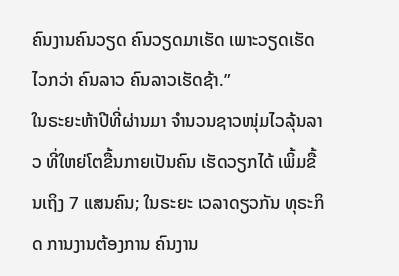ຄົນງານຄົນວຽດ ຄົນວຽດມາເຮັດ ເພາະວຽດເຮັດໄວກວ່າ ຄົນລາວ ຄົນລາວເຮັດຊ້າ.”
ໃນຣະຍະຫ້າປີທີ່ຜ່ານມາ ຈຳນວນຊາວໜຸ່ມໄວລຸ້ນລາວ ທີ່ໃຫຍ່ໂຕຂື້ນກາຍເປັນຄົນ ເຮັດວຽກໄດ້ ເພິ້ມຂື້ນເຖິງ 7 ແສນຄົນ; ໃນຣະຍະ ເວລາດຽວກັນ ທຸຣະກິດ ການງານຕ້ອງການ ຄົນງານ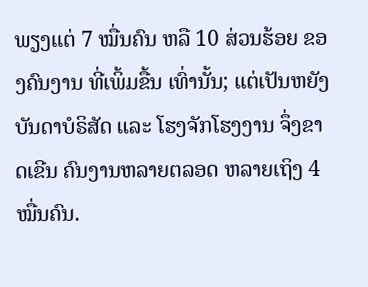ພຽງແຕ່ 7 ໝື່ນຄົນ ຫລື 10 ສ່ວນຮ້ອຍ ຂອງຄົນງານ ທີ່ເພິ້ມຂື້ນ ເທົ່ານັ້ນ; ແຕ່ເປັນຫຍັງ ບັນດາບໍຣິສັດ ແລະ ໂຮງຈັກໂຮງງານ ຈຶ່ງຂາດເຂີນ ຄົນງານຫລາຍຕລອດ ຫລາຍເຖິງ 4 ໝື່ນຄົນ.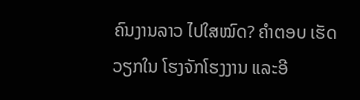ຄົນງານລາວ ໄປໃສໝົດ? ຄຳຕອບ ເຮັດວຽກໃນ ໂຮງຈັກໂຮງງານ ແລະອີ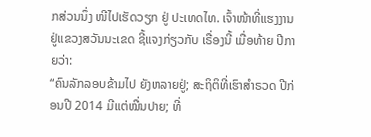ກສ່ວນນຶ່ງ ໜີໄປເຮັດວຽກ ຢູ່ ປະເທດໄທ. ເຈົ້າໜ້າທີ່ແຮງງານ ຢູ່ແຂວງສວັນນະເຂດ ຊີ້ແຈງກ່ຽວກັບ ເຣື່ອງນີ້ ເມື່ອທ້າຍ ປີກາຍວ່າ:
“ຄົນລັກລອບຂ້າມໄປ ຍັງຫລາຍຢູ່; ສະຖິຕິທີ່ເຮົາສຳຣວດ ປີກ່ອນປີ 2014 ມີແຕ່ໝື່ນປາຍ; ທີ່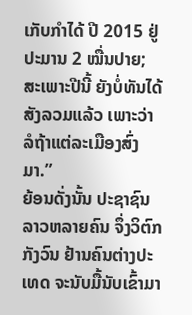ເກັບກຳໄດ້ ປີ 2015 ຢູ່ປະມານ 2 ໝື່ນປາຍ; ສະເພາະປີນີ້ ຍັງບໍ່ທັນໄດ້ ສັງລວມແລ້ວ ເພາະວ່າ ລໍຖ້າແຕ່ລະເມືອງສົ່ງມາ.”
ຍ້ອນດັ່ງນັ້ນ ປະຊາຊົນລາວຫລາຍຄົນ ຈຶ່ງວິຕົກກັງວົນ ຢ້ານຄົນຕ່າງປະເທດ ຈະນັບມື້ນັບເຂົ້າມາ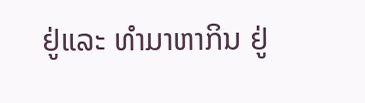ຢູ່ແລະ ທຳມາຫາກິນ ຢູ່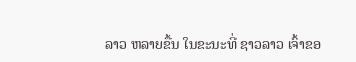ລາວ ຫລາຍຂື້ນ ໃນຂະນະທີ່ ຊາວລາວ ເຈົ້າຂອ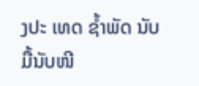ງປະ ເທດ ຊ້ຳພັດ ນັບມື້ນັບໜີ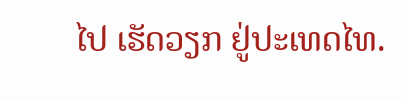ໄປ ເຮັດວຽກ ຢູ່ປະເທດໄທ.